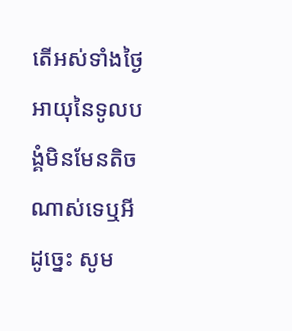តើអស់ទាំងថ្ងៃអាយុនៃទូលបង្គំមិនមែនតិចណាស់ទេឬអី ដូច្នេះ សូម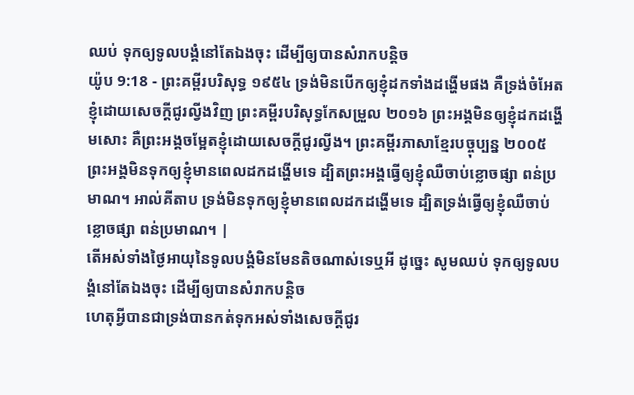ឈប់ ទុកឲ្យទូលបង្គំនៅតែឯងចុះ ដើម្បីឲ្យបានសំរាកបន្តិច
យ៉ូប 9:18 - ព្រះគម្ពីរបរិសុទ្ធ ១៩៥៤ ទ្រង់មិនបើកឲ្យខ្ញុំដកទាំងដង្ហើមផង គឺទ្រង់ចំអែតខ្ញុំដោយសេចក្ដីជូរល្វីងវិញ ព្រះគម្ពីរបរិសុទ្ធកែសម្រួល ២០១៦ ព្រះអង្គមិនឲ្យខ្ញុំដកដង្ហើមសោះ គឺព្រះអង្គចម្អែតខ្ញុំដោយសេចក្ដីជូរល្វីង។ ព្រះគម្ពីរភាសាខ្មែរបច្ចុប្បន្ន ២០០៥ ព្រះអង្គមិនទុកឲ្យខ្ញុំមានពេលដកដង្ហើមទេ ដ្បិតព្រះអង្គធ្វើឲ្យខ្ញុំឈឺចាប់ខ្លោចផ្សា ពន់ប្រមាណ។ អាល់គីតាប ទ្រង់មិនទុកឲ្យខ្ញុំមានពេលដកដង្ហើមទេ ដ្បិតទ្រង់ធ្វើឲ្យខ្ញុំឈឺចាប់ខ្លោចផ្សា ពន់ប្រមាណ។ |
តើអស់ទាំងថ្ងៃអាយុនៃទូលបង្គំមិនមែនតិចណាស់ទេឬអី ដូច្នេះ សូមឈប់ ទុកឲ្យទូលបង្គំនៅតែឯងចុះ ដើម្បីឲ្យបានសំរាកបន្តិច
ហេតុអ្វីបានជាទ្រង់បានកត់ទុកអស់ទាំងសេចក្ដីជូរ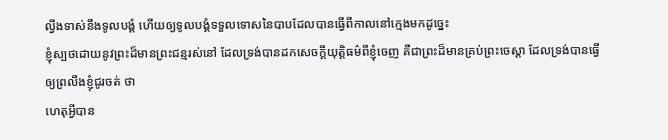ល្វីងទាស់នឹងទូលបង្គំ ហើយឲ្យទូលបង្គំទទួលទោសនៃបាបដែលបានធ្វើពីកាលនៅក្មេងមកដូច្នេះ
ខ្ញុំស្បថដោយនូវព្រះដ៏មានព្រះជន្មរស់នៅ ដែលទ្រង់បានដកសេចក្ដីយុត្តិធម៌ពីខ្ញុំចេញ គឺជាព្រះដ៏មានគ្រប់ព្រះចេស្តា ដែលទ្រង់បានធ្វើឲ្យព្រលឹងខ្ញុំជូរចត់ ថា
ហេតុអ្វីបាន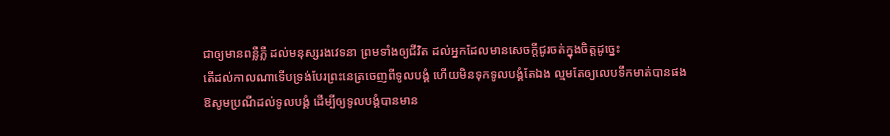ជាឲ្យមានពន្លឺភ្លឺ ដល់មនុស្សរងវេទនា ព្រមទាំងឲ្យជីវិត ដល់អ្នកដែលមានសេចក្ដីជូរចត់ក្នុងចិត្តដូច្នេះ
តើដល់កាលណាទើបទ្រង់បែរព្រះនេត្រចេញពីទូលបង្គំ ហើយមិនទុកទូលបង្គំតែឯង ល្មមតែឲ្យលេបទឹកមាត់បានផង
ឱសូមប្រណីដល់ទូលបង្គំ ដើម្បីឲ្យទូលបង្គំបានមាន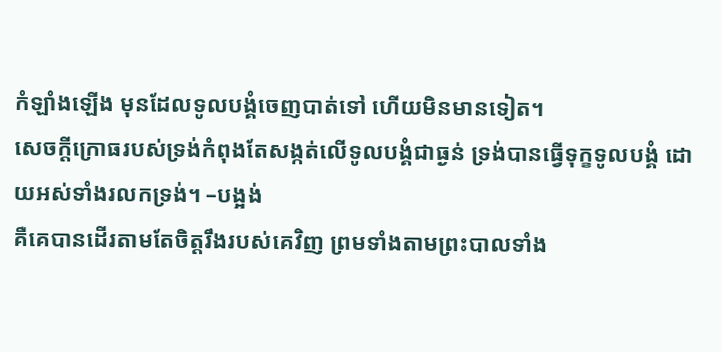កំឡាំងឡើង មុនដែលទូលបង្គំចេញបាត់ទៅ ហើយមិនមានទៀត។
សេចក្ដីក្រោធរបស់ទ្រង់កំពុងតែសង្កត់លើទូលបង្គំជាធ្ងន់ ទ្រង់បានធ្វើទុក្ខទូលបង្គំ ដោយអស់ទាំងរលកទ្រង់។ –បង្អង់
គឺគេបានដើរតាមតែចិត្តរឹងរបស់គេវិញ ព្រមទាំងតាមព្រះបាលទាំង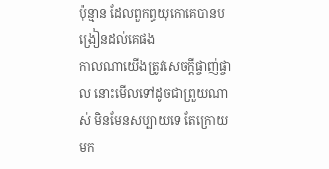ប៉ុន្មាន ដែលពួកព្ធយុកោគេបានបង្រៀនដល់គេផង
កាលណាយើងត្រូវសេចក្ដីផ្ចាញ់ផ្ចាល នោះមើលទៅដូចជាព្រួយណាស់ មិនមែនសប្បាយទេ តែក្រោយមក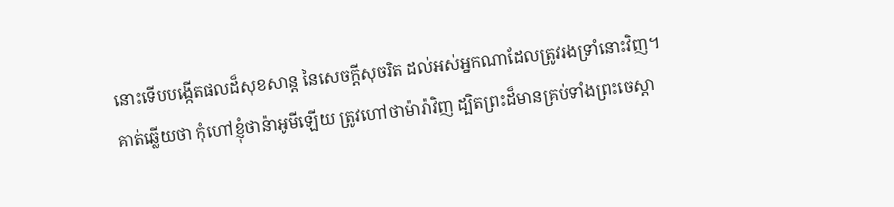នោះទើបបង្កើតផលដ៏សុខសាន្ត នៃសេចក្ដីសុចរិត ដល់អស់អ្នកណាដែលត្រូវរងទ្រាំនោះវិញ។
គាត់ឆ្លើយថា កុំហៅខ្ញុំថាន៉ាអូមីឡើយ ត្រូវហៅថាម៉ារ៉ាវិញ ដ្បិតព្រះដ៏មានគ្រប់ទាំងព្រះចេស្តា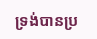ទ្រង់បានប្រ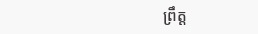ព្រឹត្ត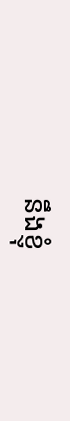នឹងខ្ញុំ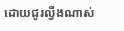ដោយជូរល្វីងណាស់